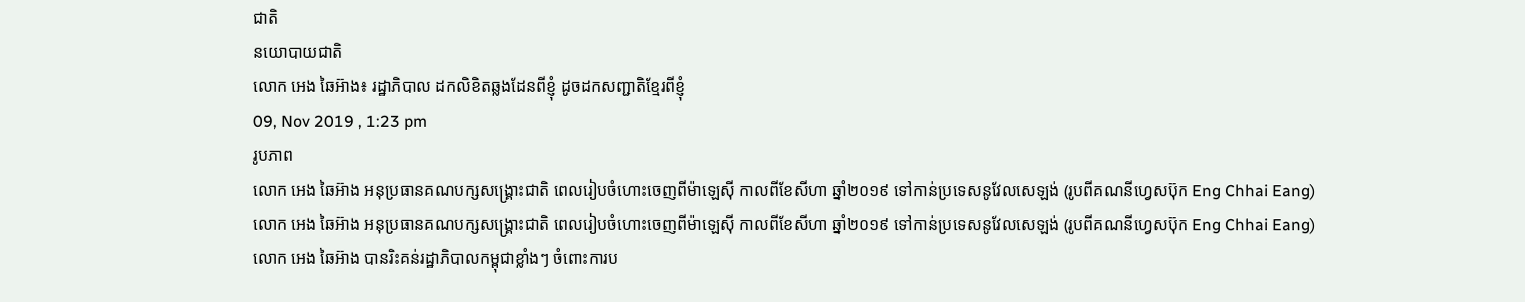ជាតិ
នយោបាយជាតិ
លោក អេង ឆៃអ៊ាង៖ រដ្ឋាភិបាល ដកលិខិតឆ្លងដែនពីខ្ញុំ ដូចដកសញ្ជាតិខ្មែរពីខ្ញុំ
09, Nov 2019 , 1:23 pm
រូបភាព
លោក អេង ឆៃអ៊ាង អនុប្រធានគណបក្សសង្គ្រោះជាតិ ពេលរៀបចំហោះចេញពីម៉ាឡេស៊ី កាលពីខែសីហា ឆ្នាំ២០១៩ ទៅកាន់ប្រទេសនូវែលសេឡង់ (រូបពីគណនីហ្វេសប៊ុក Eng Chhai Eang)
លោក អេង ឆៃអ៊ាង អនុប្រធានគណបក្សសង្គ្រោះជាតិ ពេលរៀបចំហោះចេញពីម៉ាឡេស៊ី កាលពីខែសីហា ឆ្នាំ២០១៩ ទៅកាន់ប្រទេសនូវែលសេឡង់ (រូបពីគណនីហ្វេសប៊ុក Eng Chhai Eang)
លោក អេង ឆៃអ៊ាង បានរិះគន់រដ្ឋាភិបាលកម្ពុជាខ្លាំងៗ ចំពោះការប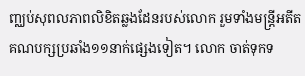ញ្ឈប់សុពលភាពលិខិតឆ្លងដែនរបស់លោក រួមទាំងមន្រ្តីអតីតគណបក្សប្រឆាំង១១នាក់ផ្សេងទៀត។ លោក ចាត់ទុកទ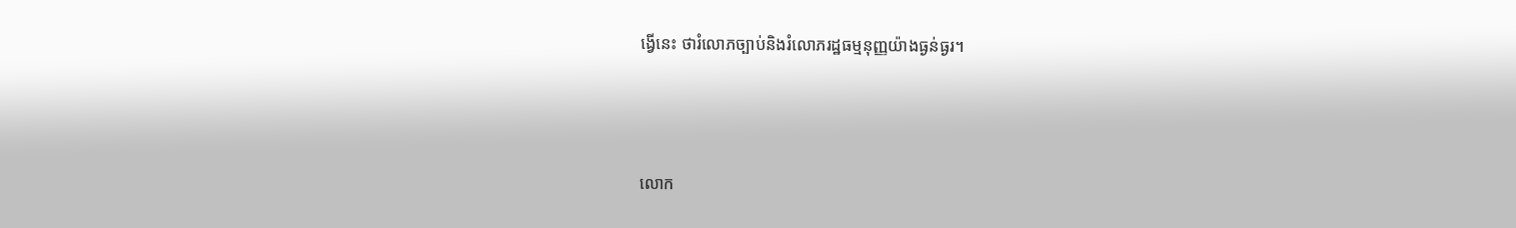ង្វើនេះ ថារំលោភច្បាប់និងរំលោភរដ្ឋធម្មនុញ្ញយ៉ាងធ្ងន់ធ្ងរ។



លោក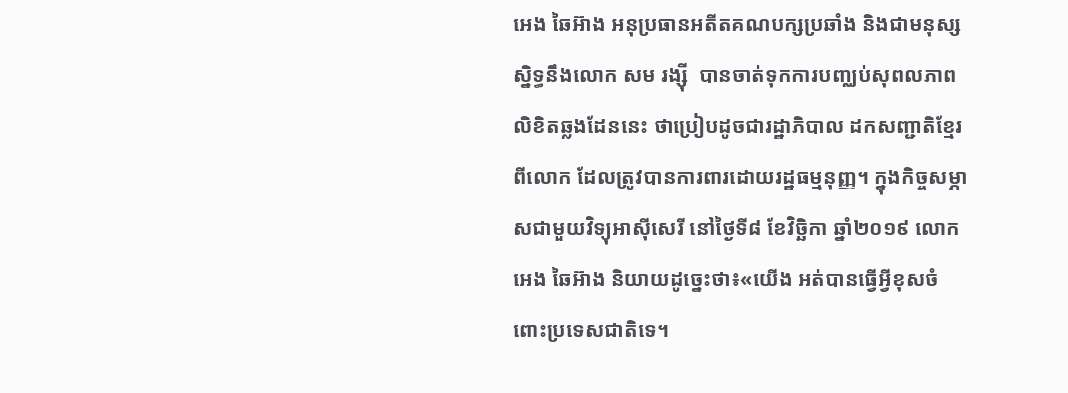អេង ឆៃអ៊ាង អនុប្រធានអតីតគណបក្សប្រឆាំង និងជាមនុស្សស្និទ្ធនឹងលោក សម រង្ស៊ី  បានចាត់ទុកការបញ្ឈប់សុពលភាពលិខិតឆ្លងដែននេះ ថាប្រៀបដូចជារដ្ឋាភិបាល ដកសញ្ជាតិខ្មែរពីលោក ដែលត្រូវបានការពារដោយរដ្ឋធម្មនុញ្ញ។ ក្នុងកិច្ចសម្ភាសជាមួយវិទ្យុអាស៊ីសេរី នៅថ្ងៃទី៨ ខែវិច្ឆិកា ឆ្នាំ២០១៩ លោក អេង ឆៃអ៊ាង និយាយដូច្នេះថា៖«យើង អត់បានធ្វើអ្វីខុសចំពោះប្រទេសជាតិទេ។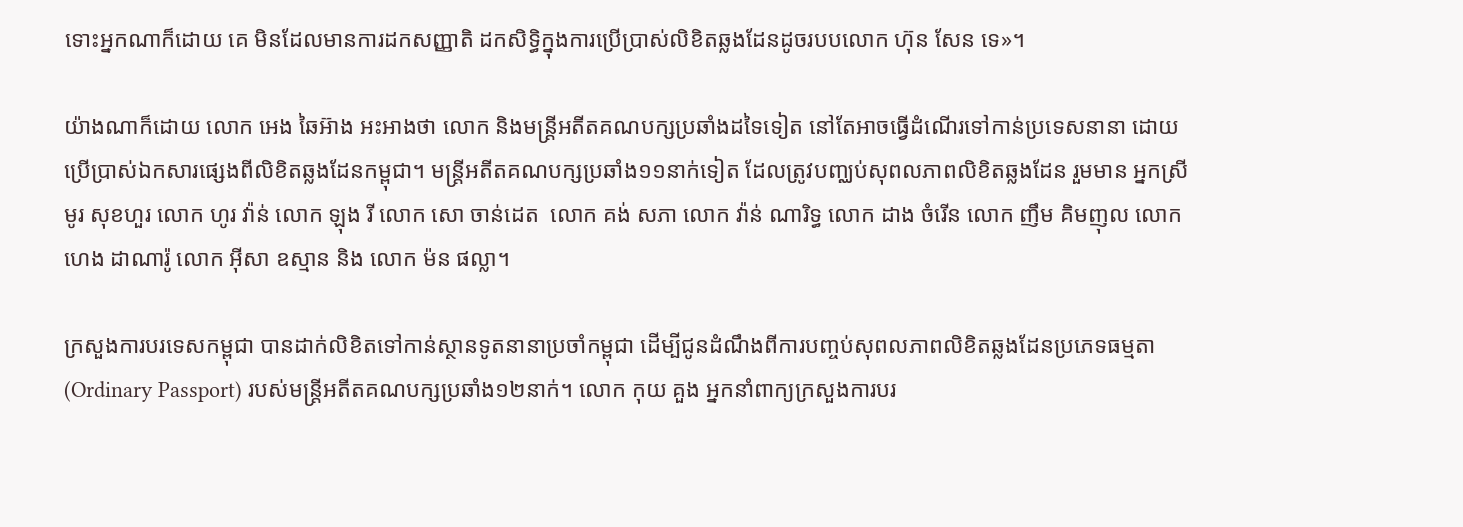ទោះអ្នកណាក៏ដោយ គេ មិនដែលមានការដកសញ្ញាតិ ដកសិទ្ធិក្នុងការប្រើប្រាស់លិខិតឆ្លងដែនដូចរបបលោក ហ៊ុន សែន ទេ»។

យ៉ាងណាក៏ដោយ លោក អេង ឆៃអ៊ាង អះអាងថា លោក និងមន្រ្តីអតីតគណបក្សប្រឆាំងដទៃទៀត នៅតែអាចធ្វើដំណើរទៅកាន់ប្រទេសនានា ដោយប្រើប្រាស់ឯកសារផ្សេងពីលិខិតឆ្លងដែនកម្ពុជា។ មន្រ្តីអតីតគណបក្សប្រឆាំង១១នាក់ទៀត ដែលត្រូវបញ្ឈប់សុពលភាពលិខិតឆ្លងដែន រួមមាន អ្នកស្រី មូរ សុខហួរ លោក ហូរ វ៉ាន់ លោក ឡុង រី លោក សោ ចាន់ដេត  លោក គង់ សភា លោក វ៉ាន់ ណារិទ្ធ លោក ដាង ចំរើន លោក ញឹម គិមញុល លោក ហេង ដាណារ៉ូ លោក អ៊ីសា ឧស្មាន និង លោក ម៉ន ផល្លា។

ក្រសួងការបរទេសកម្ពុជា បានដាក់លិខិតទៅកាន់ស្ថានទូតនានាប្រចាំកម្ពុជា ដើម្បីជូនដំណឹងពីការបញ្ចប់សុពលភាពលិខិតឆ្លងដែនប្រភេទធម្មតា (Ordinary Passport) របស់មន្រ្តីអតីតគណបក្សប្រឆាំង១២នាក់។ លោក កុយ គួង អ្នកនាំពាក្យក្រសួងការបរ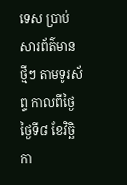ទេស ប្រាប់សារព័ត៌មានថ្មីៗ តាមទូរស័ព្ទ កាលពីថ្ងៃថ្ងៃទី៨ ខែវិច្ឆិកា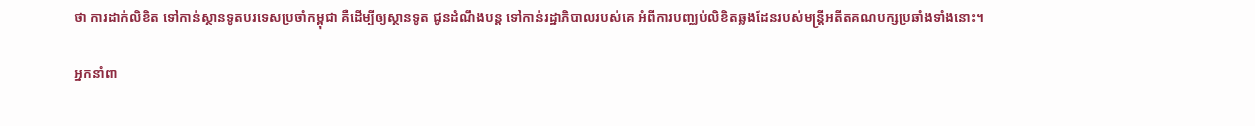ថា ការដាក់លិខិត ទៅកាន់ស្ថានទូតបរទេសប្រចាំកម្ពុជា គឺដើម្បីឲ្យស្ថានទូត ជូនដំណឹងបន្ត ទៅកាន់រដ្ឋាភិបាលរបស់គេ អំពីការបញ្ឈប់លិខិតឆ្លងដែនរបស់មន្រ្តីអតីតគណបក្សប្រឆាំងទាំងនោះ។

អ្នកនាំពា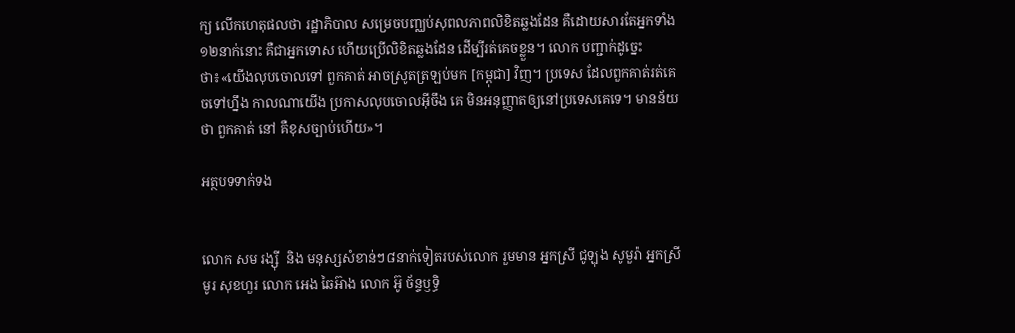ក្យ លើកហេតុផលថា រដ្ឋាភិបាល សម្រេចបញ្ឈប់សុពលភាពលិខិតឆ្លងដែន គឺដោយសារតែអ្នកទាំង១២នាក់នោះ គឺជាអ្នកទោស ហើយប្រើលិខិតឆ្លងដែន ដើម្បីរត់គេចខ្លួន។ លោក បញ្ជាក់ដូច្នេះថា៖«យើងលុបចោលទៅ ពួកគាត់ អាចស្រូតត្រឡប់មក [កម្ពុជា] វិញ។ ប្រទេស ដែលពួកគាត់រត់គេចទៅហ្នឹង កាលណាយើង ប្រកាសលុបចោលអ៊ីចឹង គេ មិនអនុញ្ញាតឲ្យនៅប្រទេសគេទេ។ មានន័យថា ពួកគាត់ នៅ គឺខុសច្បាប់ហើយ»។

អត្ថបទទាក់ទង


លោក សម រង្ស៊ី  និង មនុស្សសំខាន់ៗ៨នាក់ទៀតរបស់លោក រួមមាន អ្នកស្រី ជូឡុង សូមួរ៉ា អ្នកស្រី មូរ សុខហួរ លោក អេង ឆៃអ៊ាង លោក អ៊ូ ច័ន្ទឫទ្ធិ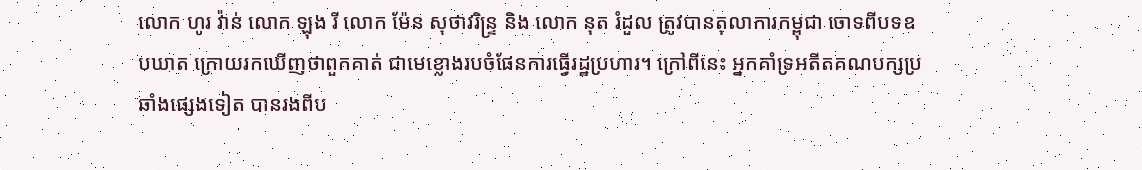លោក ហូរ វ៉ាន់ លោក ឡុង រី លោក ម៉ែន សុថាវរិន្ទ្រ និង លោក នុត រំដួល ត្រូវបានតុលាការកម្ពុជា ចោទពីបទឧបឃាត ក្រោយរកឃើញថាពួកគាត់ ជាមេខ្លោងរបចំផែនការធ្វើរដ្ឋប្រហារ។ ក្រៅពីនេះ អ្នកគាំទ្រអតីតគណបក្សប្រឆាំងផ្សេងទៀត បានរងពីប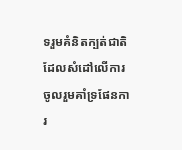ទរួមគំនិតក្បត់ជាតិ ដែលសំដៅលើការចូលរួមគាំទ្រផែនការ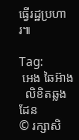ធ្វើរដ្ឋប្រហារ៕

Tag:
 អេង ឆៃអ៊ាង
  លិខិតឆ្លងដែន
© រក្សាសិ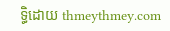ទ្ធិដោយ thmeythmey.com